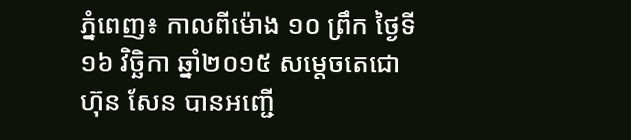ភ្នំពេញ៖ កាលពីម៉ោង ១០ ព្រឹក ថ្ងៃទី១៦ វិច្ឆិកា ឆ្នាំ២០១៥ សម្តេចតេជោ ហ៊ុន សែន បានអញ្ជើ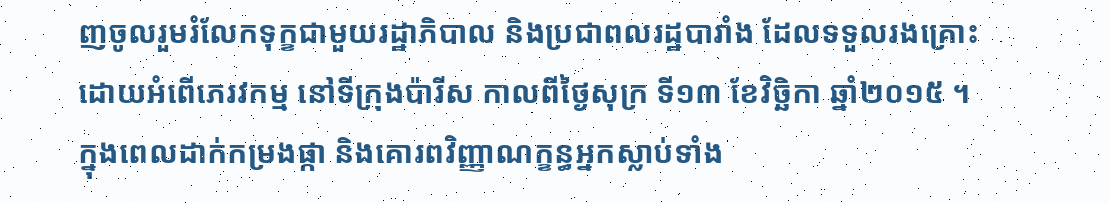ញចូលរួមរំលែកទុក្ខជាមួយរដ្ឋាភិបាល និងប្រជាពលរដ្ឋបារាំង ដែលទទួលរងគ្រោះដោយអំពើភេរវកម្ម នៅទីក្រុងប៉ារីស កាលពីថ្ងៃសុក្រ ទី១៣ ខែវិច្ឆិកា ឆ្នាំ២០១៥ ។
ក្នុងពេលដាក់កម្រងផ្កា និងគោរពវិញ្ញាណក្ខន្ធអ្នកស្លាប់ទាំង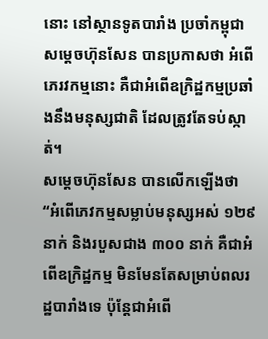នោះ នៅស្ថានទូតបារាំង ប្រចាំកម្ពុជា សម្តេចហ៊ុនសែន បានប្រកាសថា អំពើភេរវកម្មនោះ គឺជាអំពើឧក្រិដ្ឋកម្មប្រឆាំងនឹងមនុស្សជាតិ ដែលត្រូវតែទប់ស្កាត់។
សម្តេចហ៊ុនសែន បានលើកឡើងថា “អំពើភេវកម្មសម្លាប់មនុស្សអស់ ១២៩ នាក់ និងរបួសជាង ៣០០ នាក់ គឺជាអំពើឧក្រិដ្ឋកម្ម មិនមែនតែសម្រាប់ពលរដ្ឋបារាំងទេ ប៉ុន្តែជាអំពើ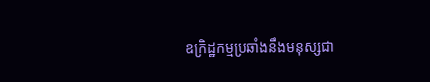ឧក្រិដ្ឋកម្មប្រឆាំងនឹងមនុស្សជា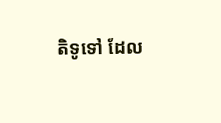តិទូទៅ ដែល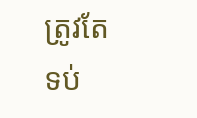ត្រូវតែទប់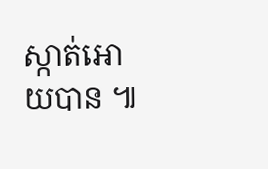ស្កាត់អោយបាន ៕